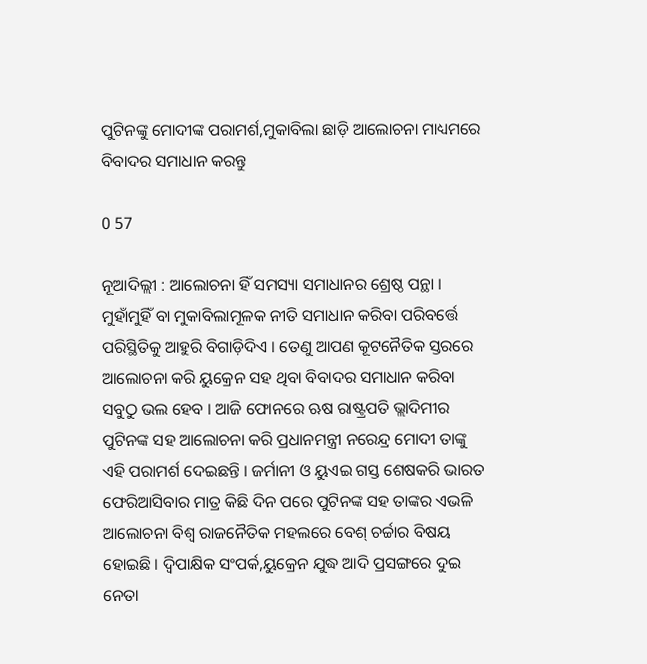ପୁଟିନଙ୍କୁ ମୋଦୀଙ୍କ ପରାମର୍ଶ,ମୁକାବିଲା ଛାଡ଼ି ଆଲୋଚନା ମାଧ୍ୟମରେ ବିବାଦର ସମାଧାନ କରନ୍ତୁ

0 57

ନୂଆଦିଲ୍ଲୀ : ଆଲୋଚନା ହିଁ ସମସ୍ୟା ସମାଧାନର ଶ୍ରେଷ୍ଠ ପନ୍ଥା । ମୁହାଁମୁହିଁ ବା ମୁକାବିଲାମୂଳକ ନୀତି ସମାଧାନ କରିବା ପରିବର୍ତ୍ତେ ପରିସ୍ଥିତିକୁ ଆହୁରି ବିଗାଡ଼ିଦିଏ । ତେଣୁ ଆପଣ କୂଟନୈତିକ ସ୍ତରରେ ଆଲୋଚନା କରି ୟୁକ୍ରେନ ସହ ଥିବା ବିବାଦର ସମାଧାନ କରିବା ସବୁଠୁ ଭଲ ହେବ । ଆଜି ଫୋନରେ ଋଷ ରାଷ୍ଟ୍ରପତି ଭ୍ଲାଦିମୀର ପୁଟିନଙ୍କ ସହ ଆଲୋଚନା କରି ପ୍ରଧାନମନ୍ତ୍ରୀ ନରେନ୍ଦ୍ର ମୋଦୀ ତାଙ୍କୁ ଏହି ପରାମର୍ଶ ଦେଇଛନ୍ତି । ଜର୍ମାନୀ ଓ ୟୁଏଇ ଗସ୍ତ ଶେଷକରି ଭାରତ ଫେରିଆସିବାର ମାତ୍ର କିଛି ଦିନ ପରେ ପୁଟିନଙ୍କ ସହ ତାଙ୍କର ଏଭଳି ଆଲୋଚନା ବିଶ୍ୱ ରାଜନୈତିକ ମହଲରେ ବେଶ୍‌ ଚର୍ଚ୍ଚାର ବିଷୟ ହୋଇଛି । ଦ୍ୱିପାକ୍ଷିକ ସଂପର୍କ,ୟୁକ୍ରେନ ଯୁଦ୍ଧ ଆଦି ପ୍ରସଙ୍ଗରେ ଦୁଇ ନେତା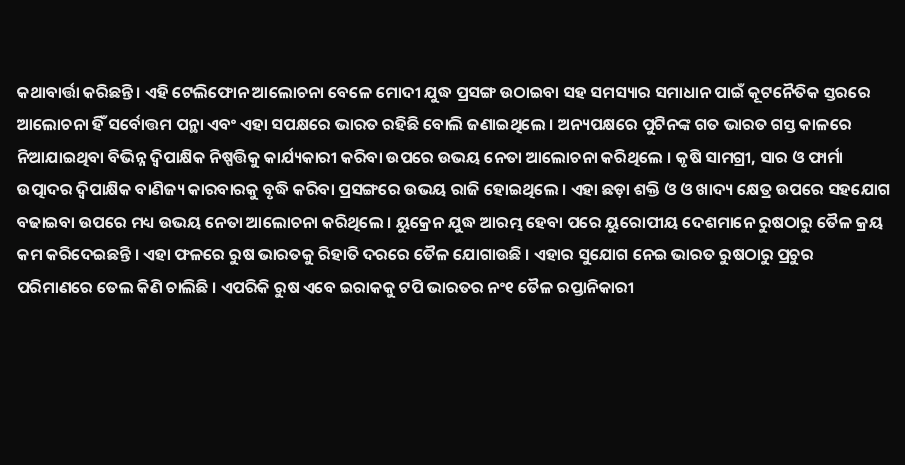କଥାବାର୍ତ୍ତା କରିଛନ୍ତି । ଏହି ଟେଲିଫୋନ ଆଲୋଚନା ବେଳେ ମୋଦୀ ଯୁଦ୍ଧ ପ୍ରସଙ୍ଗ ଉଠାଇବା ସହ ସମସ୍ୟାର ସମାଧାନ ପାଇଁ କୂଟନୈତିକ ସ୍ତରରେ ଆଲୋଚନା ହିଁ ସର୍ବୋତ୍ତମ ପନ୍ଥା ଏବଂ ଏହା ସପକ୍ଷରେ ଭାରତ ରହିଛି ବୋଲି ଜଣାଇଥିଲେ । ଅନ୍ୟପକ୍ଷରେ ପୁଟିନଙ୍କ ଗତ ଭାରତ ଗସ୍ତ କାଳରେ ନିଆଯାଇଥିବା ବିଭିନ୍ନ ଦ୍ୱିପାକ୍ଷିକ ନିଷ୍ପତ୍ତିକୁ କାର୍ଯ୍ୟକାରୀ କରିବା ଉପରେ ଉଭୟ ନେତା ଆଲୋଚନା କରିଥିଲେ । କୃଷି ସାମଗ୍ରୀ, ସାର ଓ ଫାର୍ମା ଉତ୍ପାଦର ଦ୍ୱିପାକ୍ଷିକ ବାଣିଜ୍ୟ କାରବାରକୁ ବୃଦ୍ଧି କରିବା ପ୍ରସଙ୍ଗରେ ଉଭୟ ରାଜି ହୋଇଥିଲେ । ଏହା ଛଡ଼ା ଶକ୍ତି ଓ ଓ ଖାଦ୍ୟ କ୍ଷେତ୍ର ଉପରେ ସହଯୋଗ ବଢାଇବା ଉପରେ ମଧ୍ୟ ଉଭୟ ନେତା ଆଲୋଚନା କରିଥିଲେ । ୟୁକ୍ରେନ ଯୁଦ୍ଧ ଆରମ୍ଭ ହେବା ପରେ ୟୁରୋପୀୟ ଦେଶମାନେ ରୁଷଠାରୁ ତୈଳ କ୍ରୟ କମ କରିଦେଇଛନ୍ତି । ଏହା ଫଳରେ ରୁଷ ଭାରତକୁ ରିହାତି ଦରରେ ତୈଳ ଯୋଗାଉଛି । ଏହାର ସୁଯୋଗ ନେଇ ଭାରତ ରୁଷଠାରୁ ପ୍ରଚୁର ପରିମାଣରେ ତେଲ କିଣି ଚାଲିଛି । ଏପରିକି ରୁଷ ଏବେ ଇରାକକୁ ଟପି ଭାରତର ନଂ୧ ତୈଳ ରପ୍ତାନିକାରୀ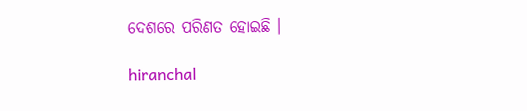ଦେଶରେ ପରିଣତ ହୋଇଛି ।

hiranchal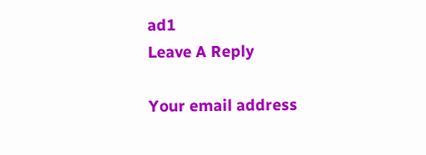ad1
Leave A Reply

Your email address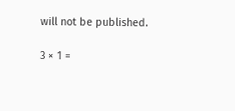will not be published.

3 × 1 =